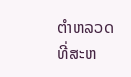ຕຳຫລວດທີ່ສະຫ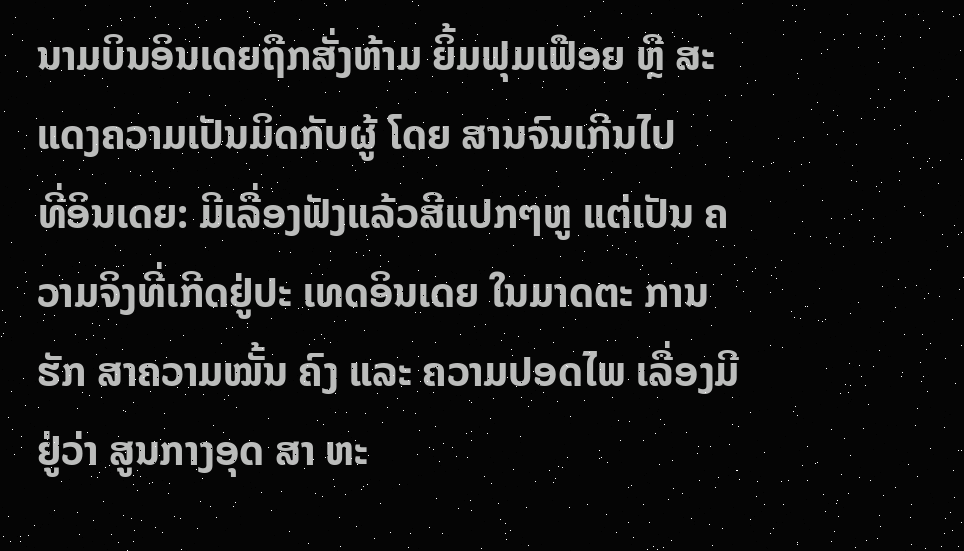ນາມບິນອິນເດຍຖືກສັ່ງຫ້າມ ຍິ້ມຟຸມເຟືອຍ ຫຼື ສະ ແດງຄວາມເປັນມິດກັບຜູ້ ໂດຍ ສານຈົນເກີນໄປ
ທີ່ອິນເດຍ: ມີເລື່ອງຟັງແລ້ວສີແປກໆຫູ ແຕ່ເປັນ ຄວາມຈິງທີ່ເກີດຢູ່ປະ ເທດອິນເດຍ ໃນມາດຕະ ການຮັກ ສາຄວາມໝັ້ນ ຄົງ ແລະ ຄວາມປອດໄພ ເລື່ອງມີຢູ່ວ່າ ສູນກາງອຸດ ສາ ຫະ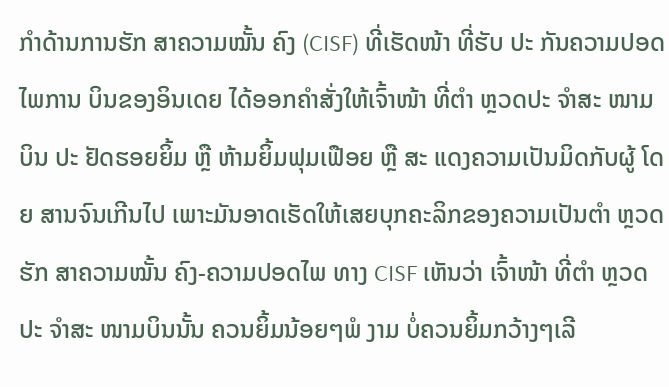ກຳດ້ານການຮັກ ສາຄວາມໝັ້ນ ຄົງ (CISF) ທີ່ເຮັດໜ້າ ທີ່ຮັບ ປະ ກັນຄວາມປອດໄພການ ບິນຂອງອິນເດຍ ໄດ້ອອກຄຳສັ່ງໃຫ້ເຈົ້າໜ້າ ທີ່ຕຳ ຫຼວດປະ ຈຳສະ ໜາມບິນ ປະ ຢັດຮອຍຍິ້ມ ຫຼື ຫ້າມຍິ້ມຟຸມເຟືອຍ ຫຼື ສະ ແດງຄວາມເປັນມິດກັບຜູ້ ໂດຍ ສານຈົນເກີນໄປ ເພາະມັນອາດເຮັດໃຫ້ເສຍບຸກຄະລິກຂອງຄວາມເປັນຕຳ ຫຼວດຮັກ ສາຄວາມໝັ້ນ ຄົງ-ຄວາມປອດໄພ ທາງ CISF ເຫັນວ່າ ເຈົ້າໜ້າ ທີ່ຕຳ ຫຼວດປະ ຈຳສະ ໜາມບິນນັ້ນ ຄວນຍິ້ມນ້ອຍໆພໍ ງາມ ບໍ່ຄວນຍິ້ມກວ້າງໆເລີ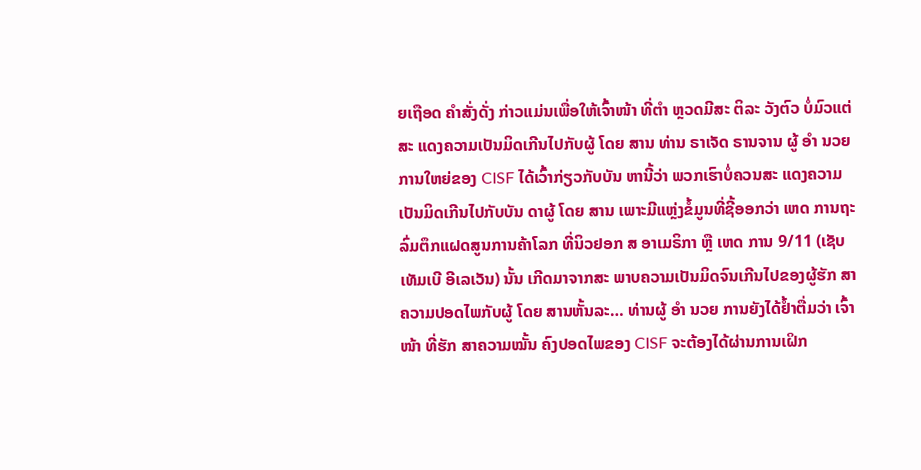ຍເຖືອດ ຄຳສັ່ງດັ່ງ ກ່າວແມ່ນເພື່ອໃຫ້ເຈົ້າໜ້າ ທີ່ຕຳ ຫຼວດມີສະ ຕິລະ ວັງຕົວ ບໍ່ມົວແຕ່ສະ ແດງຄວາມເປັນມິດເກີນໄປກັບຜູ້ ໂດຍ ສານ ທ່ານ ຣາເຈັດ ຣານຈານ ຜູ້ ອຳ ນວຍ ການໃຫຍ່ຂອງ CISF ໄດ້ເວົ້າກ່ຽວກັບບັນ ຫານີ້ວ່າ ພວກເຮົາບໍ່ຄວນສະ ແດງຄວາມເປັນມິດເກີນໄປກັບບັນ ດາຜູ້ ໂດຍ ສານ ເພາະມີແຫຼ່ງຂໍ້ມູນທີ່ຊີ້ອອກວ່າ ເຫດ ການຖະລົ່ມຕຶກແຝດສູນການຄ້າໂລກ ທີ່ນິວຢອກ ສ ອາເມຣິກາ ຫຼື ເຫດ ການ 9/11 (ເຊັບເທັມເບີ ອີເລເວັນ) ນັ້ນ ເກີດມາຈາກສະ ພາບຄວາມເປັນມິດຈົນເກີນໄປຂອງຜູ້ຮັກ ສາຄວາມປອດໄພກັບຜູ້ ໂດຍ ສານຫັ້ນລະ… ທ່ານຜູ້ ອຳ ນວຍ ການຍັງໄດ້ຢ້ຳຕື່ມວ່າ ເຈົ້າໜ້າ ທີ່ຮັກ ສາຄວາມໝັ້ນ ຄົງປອດໄພຂອງ CISF ຈະຕ້ອງໄດ້ຜ່ານການເຝິກ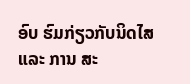ອົບ ຮົມກ່ຽວກັບນິດໄສ ແລະ ການ ສະ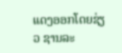ແດງອອກໂດຍຊ່ຽວ ຊານລະ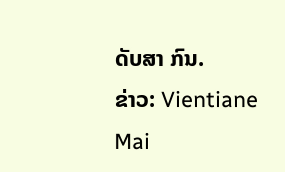ດັບສາ ກົນ.
ຂ່າວ: Vientiane Mai